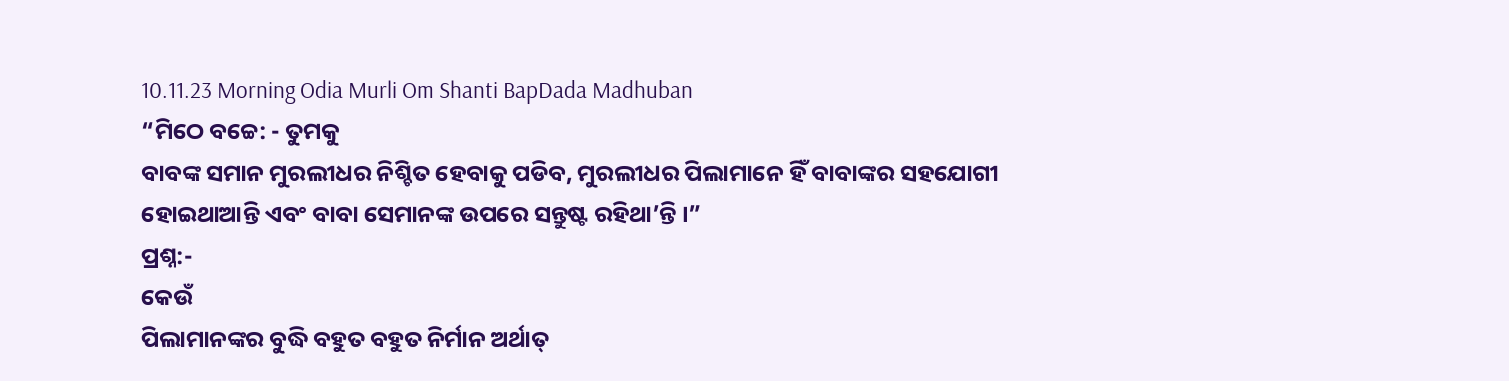10.11.23 Morning Odia Murli Om Shanti BapDada Madhuban
“ମିଠେ ବଚ୍ଚେ: - ତୁମକୁ
ବାବଙ୍କ ସମାନ ମୁରଲୀଧର ନିଶ୍ଚିତ ହେବାକୁ ପଡିବ, ମୁରଲୀଧର ପିଲାମାନେ ହିଁ ବାବାଙ୍କର ସହଯୋଗୀ
ହୋଇଥାଆନ୍ତି ଏବଂ ବାବା ସେମାନଙ୍କ ଉପରେ ସନ୍ତୁଷ୍ଟ ରହିଥା’ନ୍ତି ।”
ପ୍ରଶ୍ନ:-
କେଉଁ
ପିଲାମାନଙ୍କର ବୁଦ୍ଧି ବହୁତ ବହୁତ ନିର୍ମାନ ଅର୍ଥାତ୍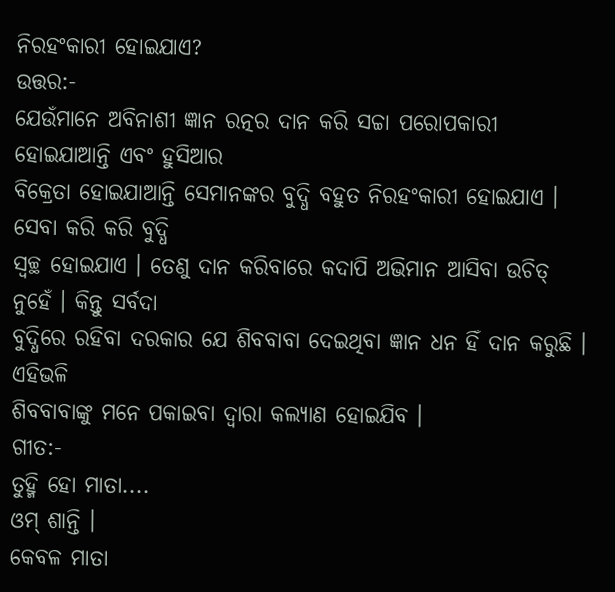ନିରହଂକାରୀ ହୋଇଯାଏ?
ଉତ୍ତର:-
ଯେଉଁମାନେ ଅବିନାଶୀ ଜ୍ଞାନ ରତ୍ନର ଦାନ କରି ସଚ୍ଚା ପରୋପକାରୀ ହୋଇଯାଆନ୍ତି ଏବଂ ହୁସିଆର
ବିକ୍ରେତା ହୋଇଯାଆନ୍ତି ସେମାନଙ୍କର ବୁଦ୍ଧି ବହୁତ ନିରହଂକାରୀ ହୋଇଯାଏ । ସେବା କରି କରି ବୁଦ୍ଧି
ସ୍ୱଚ୍ଛ ହୋଇଯାଏ । ତେଣୁ ଦାନ କରିବାରେ କଦାପି ଅଭିମାନ ଆସିବା ଉଚିତ୍ ନୁହେଁ । କିନ୍ତୁ ସର୍ବଦା
ବୁଦ୍ଧିରେ ରହିବା ଦରକାର ଯେ ଶିବବାବା ଦେଇଥିବା ଜ୍ଞାନ ଧନ ହିଁ ଦାନ କରୁଛି । ଏହିଭଳି
ଶିବବାବାଙ୍କୁ ମନେ ପକାଇବା ଦ୍ୱାରା କଲ୍ୟାଣ ହୋଇଯିବ ।
ଗୀତ:-
ତୁହ୍ମି ହୋ ମାତା....
ଓମ୍ ଶାନ୍ତି ।
କେବଳ ମାତା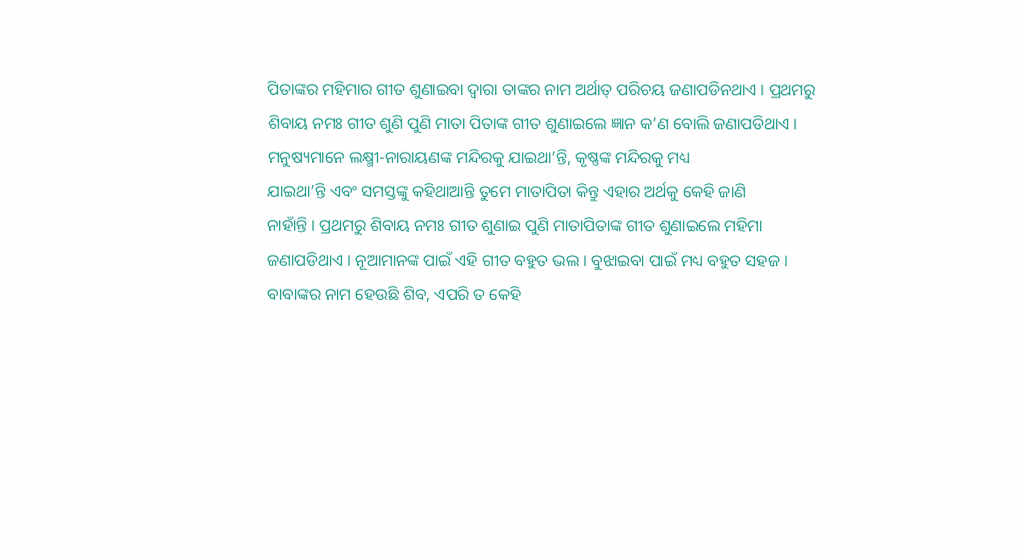ପିତାଙ୍କର ମହିମାର ଗୀତ ଶୁଣାଇବା ଦ୍ୱାରା ତାଙ୍କର ନାମ ଅର୍ଥାତ୍ ପରିଚୟ ଜଣାପଡିନଥାଏ । ପ୍ରଥମରୁ
ଶିବାୟ ନମଃ ଗୀତ ଶୁଣି ପୁଣି ମାତା ପିତାଙ୍କ ଗୀତ ଶୁଣାଇଲେ ଜ୍ଞାନ କ’ଣ ବୋଲି ଜଣାପଡିଥାଏ ।
ମନୁଷ୍ୟମାନେ ଲକ୍ଷ୍ମୀ-ନାରାୟଣଙ୍କ ମନ୍ଦିରକୁ ଯାଇଥା’ନ୍ତି, କୃଷ୍ଣଙ୍କ ମନ୍ଦିରକୁ ମଧ୍ୟ
ଯାଇଥା’ନ୍ତି ଏବଂ ସମସ୍ତଙ୍କୁ କହିଥାଆନ୍ତି ତୁମେ ମାତାପିତା କିନ୍ତୁ ଏହାର ଅର୍ଥକୁ କେହି ଜାଣି
ନାହାଁନ୍ତି । ପ୍ରଥମରୁ ଶିବାୟ ନମଃ ଗୀତ ଶୁଣାଇ ପୁଣି ମାତାପିତାଙ୍କ ଗୀତ ଶୁଣାଇଲେ ମହିମା
ଜଣାପଡିଥାଏ । ନୂଆମାନଙ୍କ ପାଇଁ ଏହି ଗୀତ ବହୁତ ଭଲ । ବୁଝାଇବା ପାଇଁ ମଧ୍ୟ ବହୁତ ସହଜ ।
ବାବାଙ୍କର ନାମ ହେଉଛି ଶିବ, ଏପରି ତ କେହି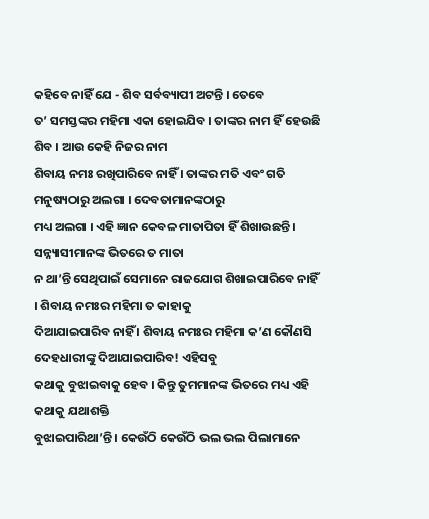କହିବେ ନାହିଁ ଯେ - ଶିବ ସର୍ବବ୍ୟାପୀ ଅଟନ୍ତି । ତେବେ
ତ’ ସମସ୍ତଙ୍କର ମହିମା ଏକା ହୋଇଯିବ । ତାଙ୍କର ନାମ ହିଁ ହେଉଛି ଶିବ । ଆଉ କେହି ନିଜର ନାମ
ଶିବାୟ ନମଃ ରଖିପାରିବେ ନାହିଁ । ତାଙ୍କର ମତି ଏବଂ ଗତି ମନୁଷ୍ୟଠାରୁ ଅଲଗା । ଦେବତାମାନଙ୍କଠାରୁ
ମଧ୍ୟ ଅଲଗା । ଏହି ଜ୍ଞାନ କେବଳ ମାତାପିତା ହିଁ ଶିଖାଉଛନ୍ତି । ସନ୍ନ୍ୟାସୀମାନଙ୍କ ଭିତରେ ତ ମାତା
ନ ଥା’ନ୍ତି ସେଥିପାଇଁ ସେମାନେ ରାଜଯୋଗ ଶିଖାଇପାରିବେ ନାହିଁ । ଶିବାୟ ନମଃର ମହିମା ତ କାହାକୁ
ଦିଆଯାଇପାରିବ ନାହିଁ । ଶିବାୟ ନମଃର ମହିମା କ’ଣ କୌଣସି ଦେହଧାରୀଙ୍କୁ ଦିଆଯାଇପାରିବ! ଏହିସବୁ
କଥାକୁ ବୁଝାଇବାକୁ ହେବ । କିନ୍ତୁ ତୁମମାନଙ୍କ ଭିତରେ ମଧ୍ୟ ଏହି କଥାକୁ ଯଥାଶକ୍ତି
ବୁଝାଇପାରିଥା’ନ୍ତି । କେଉଁଠି କେଉଁଠି ଭଲ ଭଲ ପିଲାମାନେ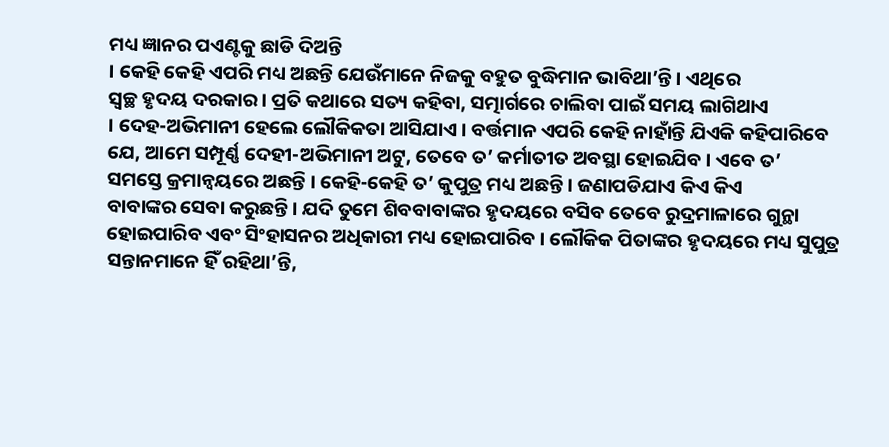ମଧ୍ୟ ଜ୍ଞାନର ପଏଣ୍ଟକୁ ଛାଡି ଦିଅନ୍ତି
। କେହି କେହି ଏପରି ମଧ୍ୟ ଅଛନ୍ତି ଯେଉଁମାନେ ନିଜକୁ ବହୁତ ବୁଦ୍ଧିମାନ ଭାବିଥା’ନ୍ତି । ଏଥିରେ
ସ୍ୱଚ୍ଛ ହୃଦୟ ଦରକାର । ପ୍ରତି କଥାରେ ସତ୍ୟ କହିବା, ସତ୍ମାର୍ଗରେ ଚାଲିବା ପାଇଁ ସମୟ ଲାଗିଥାଏ
। ଦେହ-ଅଭିମାନୀ ହେଲେ ଲୌକିକତା ଆସିଯାଏ । ବର୍ତ୍ତମାନ ଏପରି କେହି ନାହାଁନ୍ତି ଯିଏକି କହିପାରିବେ
ଯେ, ଆମେ ସମ୍ପୂର୍ଣ୍ଣ ଦେହୀ-ଅଭିମାନୀ ଅଟୁ, ତେବେ ତ’ କର୍ମାତୀତ ଅବସ୍ଥା ହୋଇଯିବ । ଏବେ ତ’
ସମସ୍ତେ କ୍ରମାନ୍ୱୟରେ ଅଛନ୍ତି । କେହି-କେହି ତ’ କୁପୁତ୍ର ମଧ୍ୟ ଅଛନ୍ତି । ଜଣାପଡିଯାଏ କିଏ କିଏ
ବାବାଙ୍କର ସେବା କରୁଛନ୍ତି । ଯଦି ତୁମେ ଶିବବାବାଙ୍କର ହୃଦୟରେ ବସିବ ତେବେ ରୁଦ୍ରମାଳାରେ ଗୁନ୍ଥା
ହୋଇପାରିବ ଏବଂ ସିଂହାସନର ଅଧିକାରୀ ମଧ୍ୟ ହୋଇପାରିବ । ଲୌକିକ ପିତାଙ୍କର ହୃଦୟରେ ମଧ୍ୟ ସୁପୁତ୍ର
ସନ୍ତାନମାନେ ହିଁ ରହିଥା’ନ୍ତି,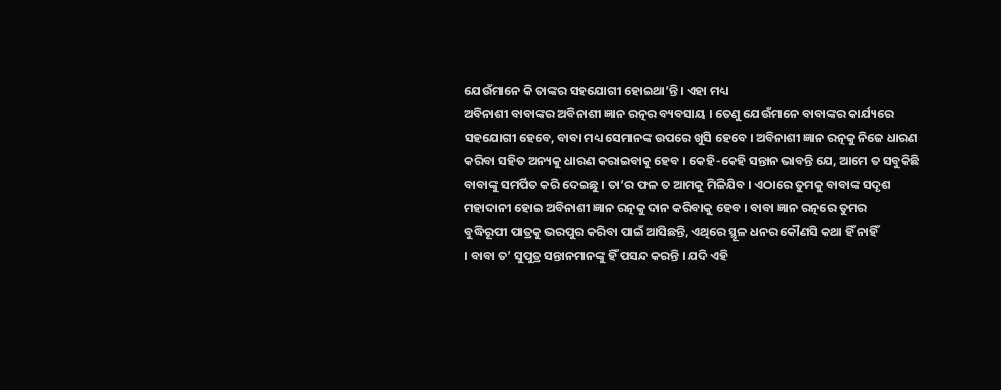ଯେଉଁମାନେ କି ତାଙ୍କର ସହଯୋଗୀ ହୋଇଥା’ନ୍ତି । ଏହା ମଧ୍ୟ
ଅବିନାଶୀ ବାବାଙ୍କର ଅବିନାଶୀ ଜ୍ଞାନ ରତ୍ନର ବ୍ୟବସାୟ । ତେଣୁ ଯେଉଁମାନେ ବାବାଙ୍କର କାର୍ଯ୍ୟରେ
ସହଯୋଗୀ ହେବେ, ବାବା ମଧ୍ୟ ସେମାନଙ୍କ ଉପରେ ଖୁସି ହେବେ । ଅବିନାଶୀ ଜ୍ଞାନ ରତ୍ନକୁ ନିଜେ ଧାରଣ
କରିବା ସହିତ ଅନ୍ୟକୁ ଧାରଣ କରାଇବାକୁ ହେବ । କେହି-କେହି ସନ୍ତାନ ଭାବନ୍ତି ଯେ, ଆମେ ତ ସବୁକିଛି
ବାବାଙ୍କୁ ସମର୍ପିତ କରି ଦେଇଛୁ । ତା’ର ଫଳ ତ ଆମକୁ ମିଳିଯିବ । ଏଠାରେ ତୁମକୁ ବାବାଙ୍କ ସଦୃଶ
ମହାଦାନୀ ହୋଇ ଅବିନାଶୀ ଜ୍ଞାନ ରତ୍ନକୁ ଦାନ କରିବାକୁ ହେବ । ବାବା ଜ୍ଞାନ ରତ୍ନରେ ତୁମର
ବୁଦ୍ଧିରୂପୀ ପାତ୍ରକୁ ଭରପୁର କରିବା ପାଇଁ ଆସିଛନ୍ତି, ଏଥିରେ ସ୍ଥୂଳ ଧନର କୌଣସି କଥା ହିଁ ନାହିଁ
। ବାବା ତ’ ସୁପୁତ୍ର ସନ୍ତାନମାନଙ୍କୁ ହିଁ ପସନ୍ଦ କରନ୍ତି । ଯଦି ଏହି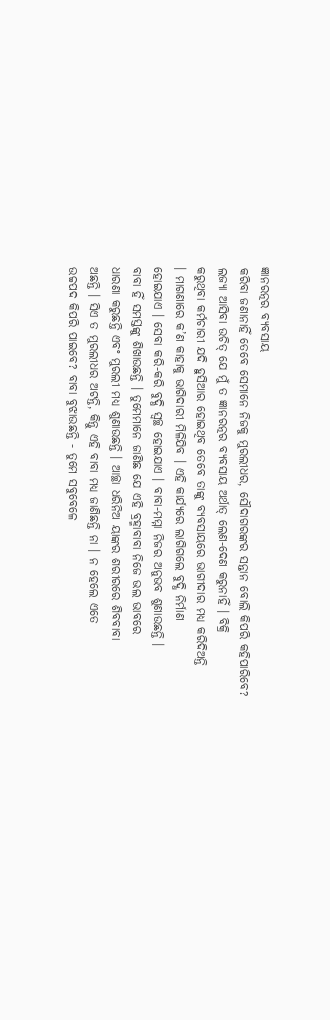ଜ୍ଞାନରତ୍ନର ବ୍ୟବସାୟ
କରିବା ଜଣାନାହିଁ ତେବେ ସେମାନେ ନିଜକୁ ମୁରଲୀଧର, ସୌଦାଗରଙ୍କର ସନ୍ତାନ ବୋଲି କିପରି କହିପାରିବେ?
ଲଜ୍ୟା ଆସିବା ଉଚିତ୍ ଯେ ମୁଁ ତ ଜ୍ଞାନରତ୍ନର ବ୍ୟବସାୟ ଅର୍ଥାତ୍ ଲେଣ-ଦେଣ କରୁନାହିଁ । ବିକ୍ରି
କରୁଥିବା କର୍ମଚାରୀ ଯଦି ହୁସିଆର ହୋଇଥିବ ତେବେ ତାଙ୍କୁ ବ୍ୟବସାୟରେ ଭାଗୀଦାର ମଧ୍ୟ କରିଦିଅନ୍ତି
। ମାଗଣାରେ କ’ଣ କାହାକୁ ଭାଗିଦାରୀ ମିଳିଯିବ । ଏହି କାର୍ଯ୍ୟରେ ଲାଗିଗଲେ ବୁଦ୍ଧି ନିର୍ମାଣ
ହୋଇଯାଏ । ସେବା କରି-କରି ବୁଦ୍ଧି ସ୍ୱଚ୍ଛ ହୋଇଯାଏ । ବାବା-ମମ୍ମା ନିଜର ଅନୁଭବ ଶୁଣାଉଛନ୍ତି ।
ବାବା ହିଁ ସମସ୍ତଙ୍କୁ ଶିଖାଉଛନ୍ତି । ତୁମେମାନେ ଜାଣିଛ ଯେ ଏହି ବ୍ରହ୍ମାବାବା ନିଜେ ଭଲ ଭାବରେ
ଧାରଣା କରୁଛନ୍ତି ଏବଂ ମୁରଲୀ ମଧ୍ୟ ଶୁଣାଉଛନ୍ତି । ଆଚ୍ଛା ଧରିନିଅ ୟାଙ୍କର ଶରୀରରେ ଶିବବାବା
ଅଛନ୍ତି । ସିଏ ତ ମୁରଲୀଧର ଅଟନ୍ତି, କିନ୍ତୁ ଏହି ବାବା ମଧ୍ୟ ଜାଣିଛନ୍ତି ନା । ନ ହେଲେ ଏତେ
ଉଚ୍ଚପଦ କିପରି ପାଇବେ? ବାବା ବୁଝାଉଛନ୍ତି - ତୁମେ ସବୁବେଳେ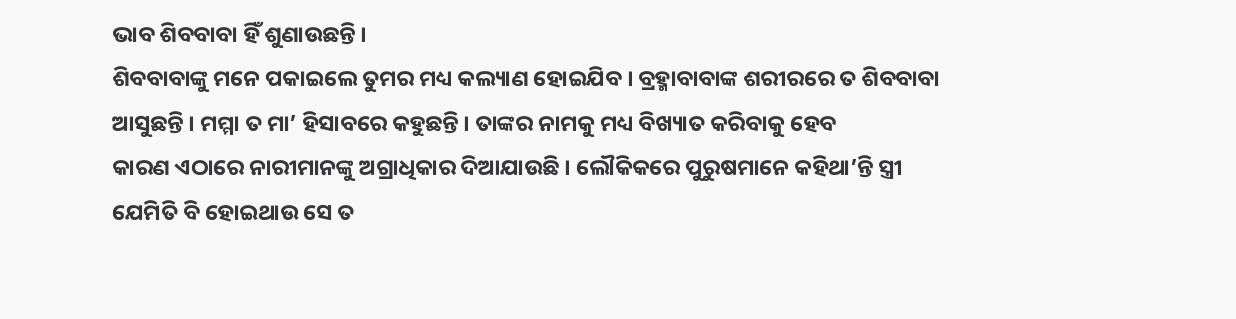ଭାବ ଶିବବାବା ହିଁ ଶୁଣାଉଛନ୍ତି ।
ଶିବବାବାଙ୍କୁ ମନେ ପକାଇଲେ ତୁମର ମଧ୍ୟ କଲ୍ୟାଣ ହୋଇଯିବ । ବ୍ରହ୍ମାବାବାଙ୍କ ଶରୀରରେ ତ ଶିବବାବା
ଆସୁଛନ୍ତି । ମମ୍ମା ତ ମା’ ହିସାବରେ କହୁଛନ୍ତି । ତାଙ୍କର ନାମକୁ ମଧ୍ୟ ବିଖ୍ୟାତ କରିବାକୁ ହେବ
କାରଣ ଏଠାରେ ନାରୀମାନଙ୍କୁ ଅଗ୍ରାଧିକାର ଦିଆଯାଉଛି । ଲୌକିକରେ ପୁରୁଷମାନେ କହିଥା’ନ୍ତି ସ୍ତ୍ରୀ
ଯେମିତି ବି ହୋଇଥାଉ ସେ ତ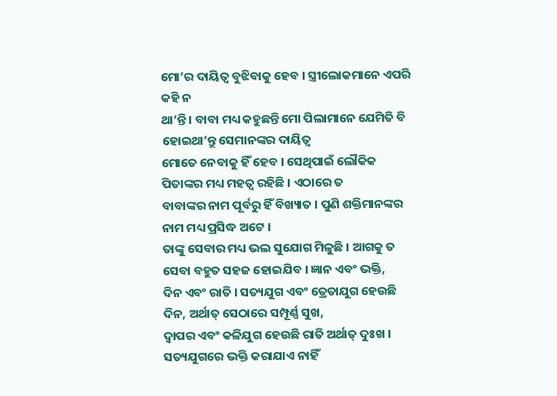ମୋ’ର ଦାୟିତ୍ୱ ବୁଝିବାକୁ ହେବ । ସ୍ତ୍ରୀଲୋକମାନେ ଏପରି କହି ନ
ଥା’ନ୍ତି । ବାବା ମଧ୍ୟ କହୁଛନ୍ତି ମୋ ପିଲାମାନେ ଯେମିତି ବି ହୋଇଥା’ନ୍ତୁ ସେମାନଙ୍କର ଦାୟିତ୍ୱ
ମୋତେ ନେବାକୁ ହିଁ ହେବ । ସେଥିପାଇଁ ଲୌକିକ ପିତାଙ୍କର ମଧ୍ୟ ମହତ୍ୱ ରହିଛି । ଏଠାରେ ତ
ବାବାଙ୍କର ନାମ ପୂର୍ବରୁ ହିଁ ବିଖ୍ୟାତ । ପୁଣି ଶକ୍ତିମାନଙ୍କର ନାମ ମଧ୍ୟ ପ୍ରସିଦ୍ଧ ଅଟେ ।
ତାଙ୍କୁ ସେବାର ମଧ୍ୟ ଭଲ ସୁଯୋଗ ମିଳୁଛି । ଆଗକୁ ତ ସେବା ବହୁତ ସହଜ ହୋଇଯିବ । ଜ୍ଞାନ ଏବଂ ଭକ୍ତି,
ଦିନ ଏବଂ ରାତି । ସତ୍ୟଯୁଗ ଏବଂ ତ୍ରେତାଯୁଗ ହେଉଛି ଦିନ, ଅର୍ଥାତ୍ ସେଠାରେ ସମ୍ପୂର୍ଣ୍ଣ ସୁଖ,
ଦ୍ୱାପର ଏବଂ କଳିଯୁଗ ହେଉଛି ରାତି ଅର୍ଥାତ୍ ଦୁଃଖ । ସତ୍ୟଯୁଗରେ ଭକ୍ତି କରାଯାଏ ନାହିଁ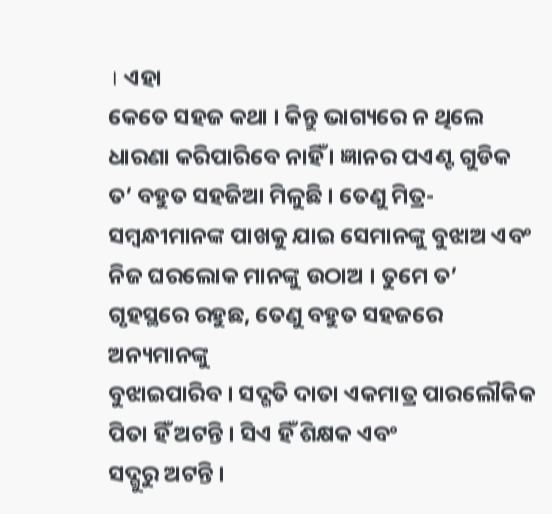। ଏହା
କେତେ ସହଜ କଥା । କିନ୍ତୁ ଭାଗ୍ୟରେ ନ ଥିଲେ ଧାରଣା କରିପାରିବେ ନାହିଁ । ଜ୍ଞାନର ପଏଣ୍ଟ ଗୁଡିକ
ତ’ ବହୁତ ସହଜିଆ ମିଳୁଛି । ତେଣୁ ମିତ୍ର-ସମ୍ବନ୍ଧୀମାନଙ୍କ ପାଖକୁ ଯାଇ ସେମାନଙ୍କୁ ବୁଝାଅ ଏବଂ
ନିଜ ଘରଲୋକ ମାନଙ୍କୁ ଉଠାଅ । ତୁମେ ତ’ ଗୃହସ୍ଥରେ ରହୁଛ, ତେଣୁ ବହୁତ ସହଜରେ ଅନ୍ୟମାନଙ୍କୁ
ବୁଝାଇପାରିବ । ସଦ୍ଗତି ଦାତା ଏକମାତ୍ର ପାରଲୌକିକ ପିତା ହିଁ ଅଟନ୍ତି । ସିଏ ହିଁ ଶିକ୍ଷକ ଏବଂ
ସଦ୍ଗୁରୁ ଅଟନ୍ତି ।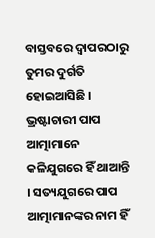ବାସ୍ତବରେ ଦ୍ୱାପରଠାରୁ ତୁମର ଦୁର୍ଗତି ହୋଇଆସିଛି । ଭ୍ରଷ୍ଟାଚାରୀ ପାପ
ଆତ୍ମାମାନେ କଳିଯୁଗରେ ହିଁ ଥାଆନ୍ତି । ସତ୍ୟଯୁଗରେ ପାପ ଆତ୍ମାମାନଙ୍କର ନାମ ହିଁ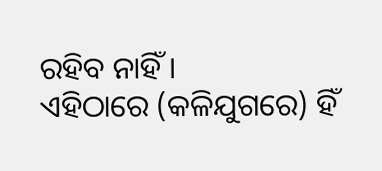ରହିବ ନାହିଁ ।
ଏହିଠାରେ (କଳିଯୁଗରେ) ହିଁ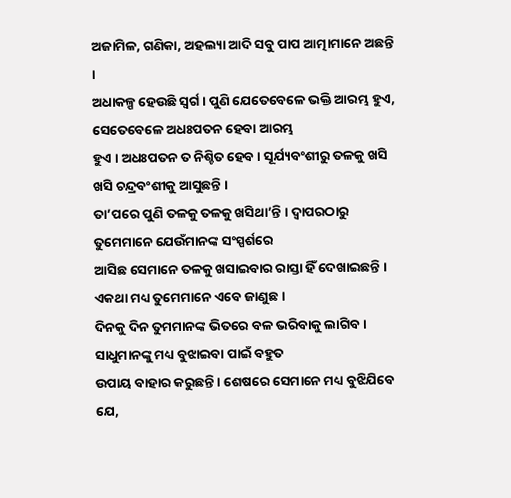ଅଜାମିଳ, ଗଣିକା, ଅହଲ୍ୟା ଆଦି ସବୁ ପାପ ଆତ୍ମାମାନେ ଅଛନ୍ତି ।
ଅଧାକଳ୍ପ ହେଉଛି ସ୍ୱର୍ଗ । ପୁଣି ଯେତେବେଳେ ଭକ୍ତି ଆରମ୍ଭ ହୁଏ, ସେତେବେଳେ ଅଧଃପତନ ହେବା ଆରମ୍ଭ
ହୁଏ । ଅଧଃପତନ ତ ନିଶ୍ଚିତ ହେବ । ସୂର୍ଯ୍ୟବଂଶୀରୁ ତଳକୁ ଖସି ଖସି ଚନ୍ଦ୍ରବଂଶୀକୁ ଆସୁଛନ୍ତି ।
ତା’ପରେ ପୁଣି ତଳକୁ ତଳକୁ ଖସିଥା’ନ୍ତି । ଦ୍ୱାପରଠାରୁ ତୁମେମାନେ ଯେଉଁମାନଙ୍କ ସଂସ୍ପର୍ଶରେ
ଆସିଛ ସେମାନେ ତଳକୁ ଖସାଇବାର ରାସ୍ତା ହିଁ ଦେଖାଇଛନ୍ତି । ଏକଥା ମଧ୍ୟ ତୁମେମାନେ ଏବେ ଜାଣୁଛ ।
ଦିନକୁ ଦିନ ତୁମମାନଙ୍କ ଭିତରେ ବଳ ଭରିବାକୁ ଲାଗିବ । ସାଧୁମାନଙ୍କୁ ମଧ୍ୟ ବୁଝାଇବା ପାଇଁ ବହୁତ
ଉପାୟ ବାହାର କରୁଛନ୍ତି । ଶେଷରେ ସେମାନେ ମଧ୍ୟ ବୁଝିଯିବେ ଯେ,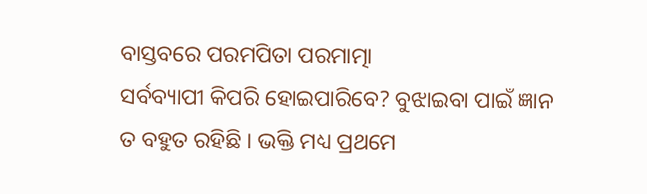ବାସ୍ତବରେ ପରମପିତା ପରମାତ୍ମା
ସର୍ବବ୍ୟାପୀ କିପରି ହୋଇପାରିବେ? ବୁଝାଇବା ପାଇଁ ଜ୍ଞାନ ତ ବହୁତ ରହିଛି । ଭକ୍ତି ମଧ୍ୟ ପ୍ରଥମେ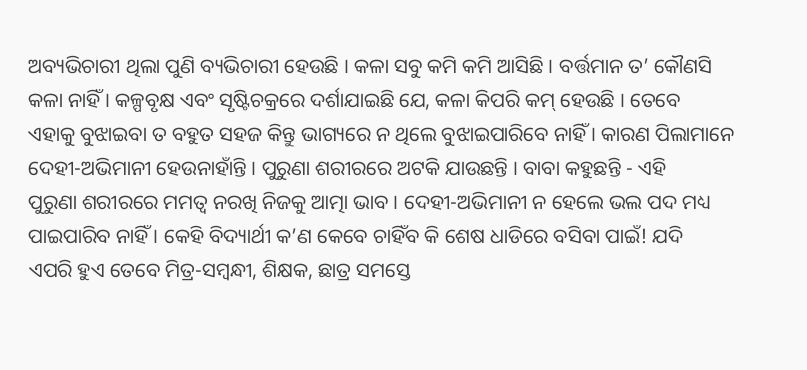ଅବ୍ୟଭିଚାରୀ ଥିଲା ପୁଣି ବ୍ୟଭିଚାରୀ ହେଉଛି । କଳା ସବୁ କମି କମି ଆସିଛି । ବର୍ତ୍ତମାନ ତ’ କୌଣସି
କଳା ନାହିଁ । କଳ୍ପବୃକ୍ଷ ଏବଂ ସୃଷ୍ଟିଚକ୍ରରେ ଦର୍ଶାଯାଇଛି ଯେ, କଳା କିପରି କମ୍ ହେଉଛି । ତେବେ
ଏହାକୁ ବୁଝାଇବା ତ ବହୁତ ସହଜ କିନ୍ତୁ ଭାଗ୍ୟରେ ନ ଥିଲେ ବୁଝାଇପାରିବେ ନାହିଁ । କାରଣ ପିଲାମାନେ
ଦେହୀ-ଅଭିମାନୀ ହେଉନାହାଁନ୍ତି । ପୁରୁଣା ଶରୀରରେ ଅଟକି ଯାଉଛନ୍ତି । ବାବା କହୁଛନ୍ତି - ଏହି
ପୁରୁଣା ଶରୀରରେ ମମତ୍ୱ ନରଖି ନିଜକୁ ଆତ୍ମା ଭାବ । ଦେହୀ-ଅଭିମାନୀ ନ ହେଲେ ଭଲ ପଦ ମଧ୍ୟ
ପାଇପାରିବ ନାହିଁ । କେହି ବିଦ୍ୟାର୍ଥୀ କ’ଣ କେବେ ଚାହିଁବ କି ଶେଷ ଧାଡିରେ ବସିବା ପାଇଁ! ଯଦି
ଏପରି ହୁଏ ତେବେ ମିତ୍ର-ସମ୍ବନ୍ଧୀ, ଶିକ୍ଷକ, ଛାତ୍ର ସମସ୍ତେ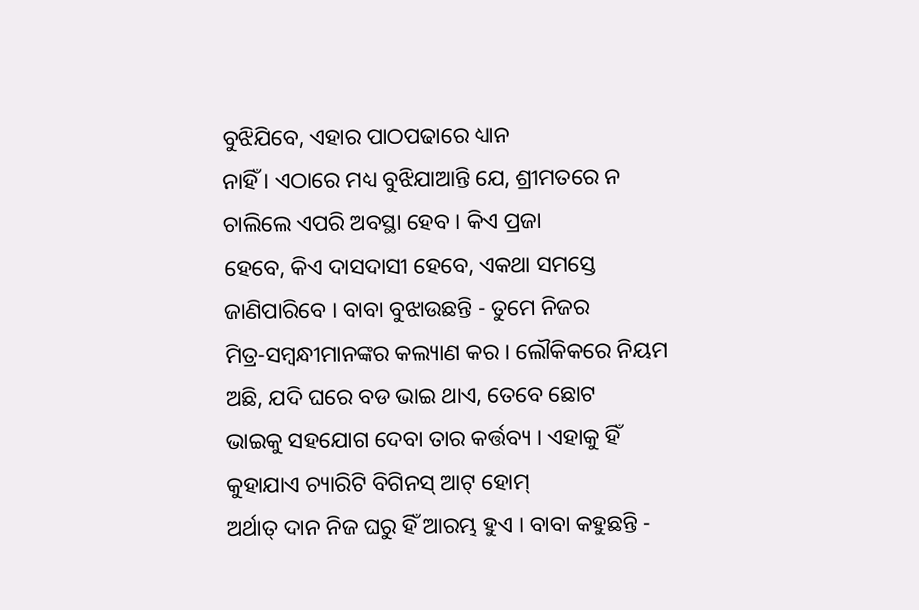ବୁଝିଯିବେ, ଏହାର ପାଠପଢାରେ ଧ୍ୟାନ
ନାହିଁ । ଏଠାରେ ମଧ୍ୟ ବୁଝିଯାଆନ୍ତି ଯେ, ଶ୍ରୀମତରେ ନ ଚାଲିଲେ ଏପରି ଅବସ୍ଥା ହେବ । କିଏ ପ୍ରଜା
ହେବେ, କିଏ ଦାସଦାସୀ ହେବେ, ଏକଥା ସମସ୍ତେ ଜାଣିପାରିବେ । ବାବା ବୁଝାଉଛନ୍ତି - ତୁମେ ନିଜର
ମିତ୍ର-ସମ୍ବନ୍ଧୀମାନଙ୍କର କଲ୍ୟାଣ କର । ଲୌକିକରେ ନିୟମ ଅଛି, ଯଦି ଘରେ ବଡ ଭାଇ ଥାଏ, ତେବେ ଛୋଟ
ଭାଇକୁ ସହଯୋଗ ଦେବା ତାର କର୍ତ୍ତବ୍ୟ । ଏହାକୁ ହିଁ କୁହାଯାଏ ଚ୍ୟାରିଟି ବିଗିନସ୍ ଆଟ୍ ହୋମ୍
ଅର୍ଥାତ୍ ଦାନ ନିଜ ଘରୁ ହିଁ ଆରମ୍ଭ ହୁଏ । ବାବା କହୁଛନ୍ତି -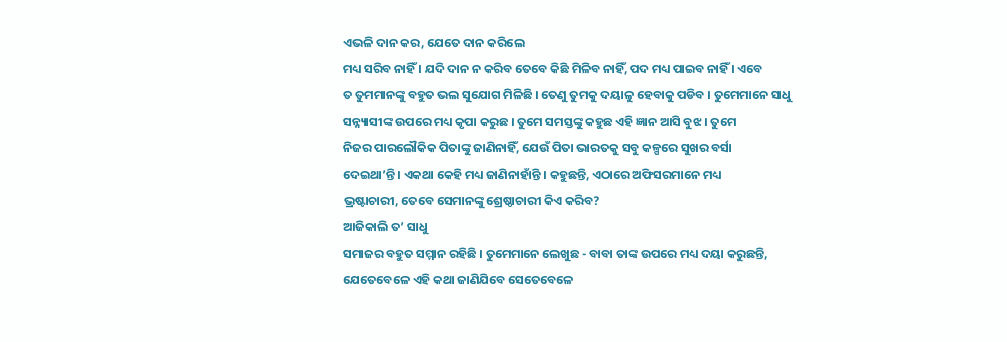ଏଭଳି ଦାନ କର, ଯେତେ ଦାନ କରିଲେ
ମଧ୍ୟ ସରିବ ନାହିଁ । ଯଦି ଦାନ ନ କରିବ ତେବେ କିଛି ମିଳିବ ନାହିଁ, ପଦ ମଧ୍ୟ ପାଇବ ନାହିଁ । ଏବେ
ତ ତୁମମାନଙ୍କୁ ବହୁତ ଭଲ ସୁଯୋଗ ମିଳିଛି । ତେଣୁ ତୁମକୁ ଦୟାଳୁ ହେବାକୁ ପଡିବ । ତୁମେମାନେ ସାଧୁ
ସନ୍ନ୍ୟାସୀଙ୍କ ଉପରେ ମଧ୍ୟ କୃପା କରୁଛ । ତୁମେ ସମସ୍ତଙ୍କୁ କହୁଛ ଏହି ଜ୍ଞାନ ଆସି ବୁଝ । ତୁମେ
ନିଜର ପାରଲୌକିକ ପିତାଙ୍କୁ ଜାଣିନାହିଁ, ଯେଉଁ ପିତା ଭାରତକୁ ସବୁ କଳ୍ପରେ ସୁଖର ବର୍ସା
ଦେଇଥା’ନ୍ତି । ଏକଥା କେହି ମଧ୍ୟ ଜାଣିନାହାଁନ୍ତି । କହୁଛନ୍ତି, ଏଠାରେ ଅଫିସରମାନେ ମଧ୍ୟ
ଭ୍ରଷ୍ଟାଚାରୀ, ତେବେ ସେମାନଙ୍କୁ ଶ୍ରେଷ୍ଠାଚାରୀ କିଏ କରିବ?
ଆଜିକାଲି ତ’ ସାଧୁ
ସମାଜର ବହୁତ ସମ୍ମାନ ରହିଛି । ତୁମେମାନେ ଲେଖୁଛ - ବାବା ତାଙ୍କ ଉପରେ ମଧ୍ୟ ଦୟା କରୁଛନ୍ତି,
ଯେତେବେଳେ ଏହି କଥା ଜାଣିଯିବେ ସେତେବେଳେ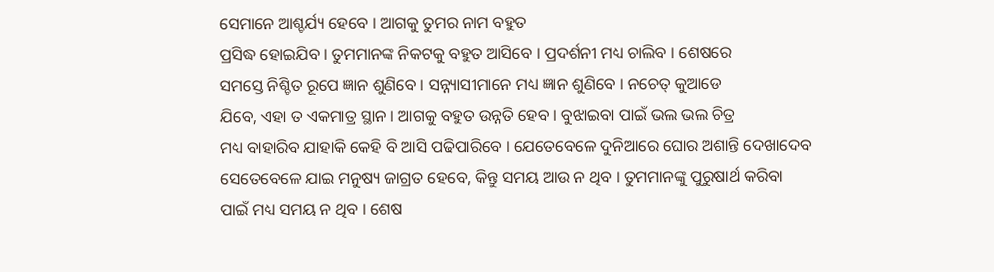ସେମାନେ ଆଶ୍ଚର୍ଯ୍ୟ ହେବେ । ଆଗକୁ ତୁମର ନାମ ବହୁତ
ପ୍ରସିଦ୍ଧ ହୋଇଯିବ । ତୁମମାନଙ୍କ ନିକଟକୁ ବହୁତ ଆସିବେ । ପ୍ରଦର୍ଶନୀ ମଧ୍ୟ ଚାଲିବ । ଶେଷରେ
ସମସ୍ତେ ନିଶ୍ଚିତ ରୂପେ ଜ୍ଞାନ ଶୁଣିବେ । ସନ୍ନ୍ୟାସୀମାନେ ମଧ୍ୟ ଜ୍ଞାନ ଶୁଣିବେ । ନଚେତ୍ କୁଆଡେ
ଯିବେ, ଏହା ତ ଏକମାତ୍ର ସ୍ଥାନ । ଆଗକୁ ବହୁତ ଉନ୍ନତି ହେବ । ବୁଝାଇବା ପାଇଁ ଭଲ ଭଲ ଚିତ୍ର
ମଧ୍ୟ ବାହାରିବ ଯାହାକି କେହି ବି ଆସି ପଢିପାରିବେ । ଯେତେବେଳେ ଦୁନିଆରେ ଘୋର ଅଶାନ୍ତି ଦେଖାଦେବ
ସେତେବେଳେ ଯାଇ ମନୁଷ୍ୟ ଜାଗ୍ରତ ହେବେ, କିନ୍ତୁ ସମୟ ଆଉ ନ ଥିବ । ତୁମମାନଙ୍କୁ ପୁରୁଷାର୍ଥ କରିବା
ପାଇଁ ମଧ୍ୟ ସମୟ ନ ଥିବ । ଶେଷ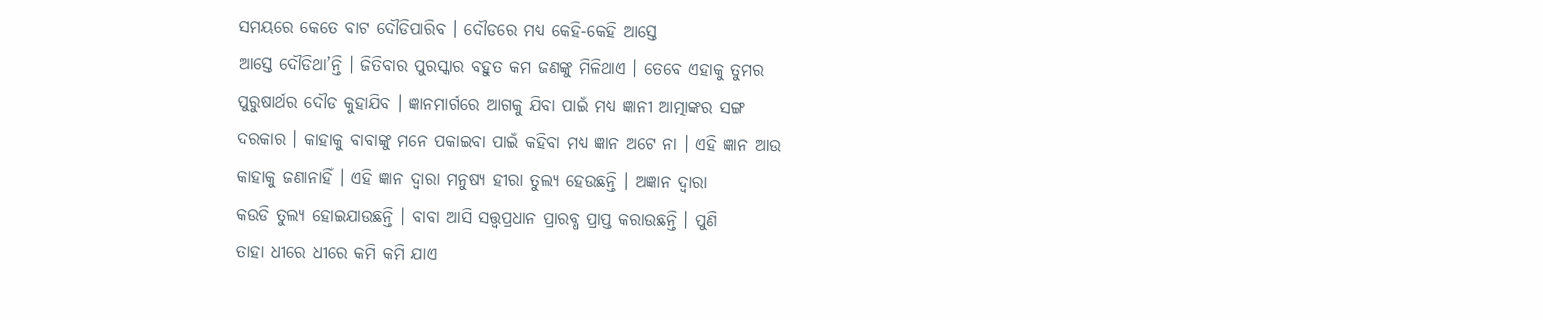ସମୟରେ କେତେ ବାଟ ଦୌଡିପାରିବ । ଦୌଡରେ ମଧ୍ୟ କେହି-କେହି ଆସ୍ତେ
ଆସ୍ତେ ଦୌଡିଥା’ନ୍ତି । ଜିତିବାର ପୁରସ୍କାର ବହୁତ କମ ଜଣଙ୍କୁ ମିଳିଥାଏ । ତେବେ ଏହାକୁ ତୁମର
ପୁରୁଷାର୍ଥର ଦୌଡ କୁହାଯିବ । ଜ୍ଞାନମାର୍ଗରେ ଆଗକୁ ଯିବା ପାଇଁ ମଧ୍ୟ ଜ୍ଞାନୀ ଆତ୍ମାଙ୍କର ସଙ୍ଗ
ଦରକାର । କାହାକୁ ବାବାଙ୍କୁ ମନେ ପକାଇବା ପାଇଁ କହିବା ମଧ୍ୟ ଜ୍ଞାନ ଅଟେ ନା । ଏହି ଜ୍ଞାନ ଆଉ
କାହାକୁ ଜଣାନାହିଁ । ଏହି ଜ୍ଞାନ ଦ୍ୱାରା ମନୁଷ୍ୟ ହୀରା ତୁଲ୍ୟ ହେଉଛନ୍ତି । ଅଜ୍ଞାନ ଦ୍ୱାରା
କଉଡି ତୁଲ୍ୟ ହୋଇଯାଉଛନ୍ତି । ବାବା ଆସି ସତ୍ତ୍ୱପ୍ରଧାନ ପ୍ରାରବ୍ଧ ପ୍ରାପ୍ତ କରାଉଛନ୍ତି । ପୁଣି
ତାହା ଧୀରେ ଧୀରେ କମି କମି ଯାଏ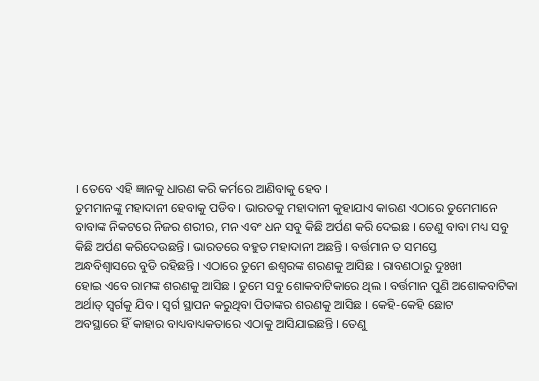। ତେବେ ଏହି ଜ୍ଞାନକୁ ଧାରଣ କରି କର୍ମରେ ଆଣିବାକୁ ହେବ ।
ତୁମମାନଙ୍କୁ ମହାଦାନୀ ହେବାକୁ ପଡିବ । ଭାରତକୁ ମହାଦାନୀ କୁହାଯାଏ କାରଣ ଏଠାରେ ତୁମେମାନେ
ବାବାଙ୍କ ନିକଟରେ ନିଜର ଶରୀର, ମନ ଏବଂ ଧନ ସବୁ କିଛି ଅର୍ପଣ କରି ଦେଇଛ । ତେଣୁ ବାବା ମଧ୍ୟ ସବୁ
କିଛି ଅର୍ପଣ କରିଦେଉଛନ୍ତି । ଭାରତରେ ବହୁତ ମହାଦାନୀ ଅଛନ୍ତି । ବର୍ତ୍ତମାନ ତ ସମସ୍ତେ
ଅନ୍ଧବିଶ୍ୱାସରେ ବୁଡି ରହିଛନ୍ତି । ଏଠାରେ ତୁମେ ଈଶ୍ୱରଙ୍କ ଶରଣକୁ ଆସିଛ । ରାବଣଠାରୁ ଦୁଃଖୀ
ହୋଇ ଏବେ ରାମଙ୍କ ଶରଣକୁ ଆସିଛ । ତୁମେ ସବୁ ଶୋକବାଟିକାରେ ଥିଲ । ବର୍ତ୍ତମାନ ପୁଣି ଅଶୋକବାଟିକା
ଅର୍ଥାତ୍ ସ୍ୱର୍ଗକୁ ଯିବ । ସ୍ୱର୍ଗ ସ୍ଥାପନ କରୁଥିବା ପିତାଙ୍କର ଶରଣକୁ ଆସିଛ । କେହି-କେହି ଛୋଟ
ଅବସ୍ଥାରେ ହିଁ କାହାର ବାଧ୍ୟବାଧ୍ୟକତାରେ ଏଠାକୁ ଆସିଯାଇଛନ୍ତି । ତେଣୁ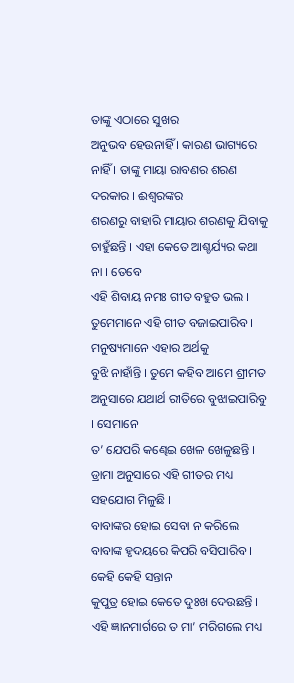ତାଙ୍କୁ ଏଠାରେ ସୁଖର
ଅନୁଭବ ହେଉନାହିଁ । କାରଣ ଭାଗ୍ୟରେ ନାହିଁ । ତାଙ୍କୁ ମାୟା ରାବଣର ଶରଣ ଦରକାର । ଈଶ୍ୱରଙ୍କର
ଶରଣରୁ ବାହାରି ମାୟାର ଶରଣକୁ ଯିବାକୁ ଚାହୁଁଛନ୍ତି । ଏହା କେତେ ଆଶ୍ଚର୍ଯ୍ୟର କଥା ନା । ତେବେ
ଏହି ଶିବାୟ ନମଃ ଗୀତ ବହୁତ ଭଲ । ତୁମେମାନେ ଏହି ଗୀତ ବଜାଇପାରିବ । ମନୁଷ୍ୟମାନେ ଏହାର ଅର୍ଥକୁ
ବୁଝି ନାହାଁନ୍ତି । ତୁମେ କହିବ ଆମେ ଶ୍ରୀମତ ଅନୁସାରେ ଯଥାର୍ଥ ରୀତିରେ ବୁଝାଇପାରିବୁ । ସେମାନେ
ତ’ ଯେପରି କଣ୍ଢେଇ ଖେଳ ଖେଳୁଛନ୍ତି । ଡ୍ରାମା ଅନୁସାରେ ଏହି ଗୀତର ମଧ୍ୟ ସହଯୋଗ ମିଳୁଛି ।
ବାବାଙ୍କର ହୋଇ ସେବା ନ କରିଲେ ବାବାଙ୍କ ହୃଦୟରେ କିପରି ବସିପାରିବ । କେହି କେହି ସନ୍ତାନ
କୁପୁତ୍ର ହୋଇ କେତେ ଦୁଃଖ ଦେଉଛନ୍ତି । ଏହି ଜ୍ଞାନମାର୍ଗରେ ତ ମା’ ମରିଗଲେ ମଧ୍ୟ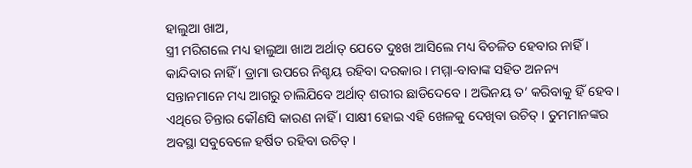ହାଲୁଆ ଖାଅ,
ସ୍ତ୍ରୀ ମରିଗଲେ ମଧ୍ୟ ହାଲୁଆ ଖାଅ ଅର୍ଥାତ୍ ଯେତେ ଦୁଃଖ ଆସିଲେ ମଧ୍ୟ ବିଚଳିତ ହେବାର ନାହିଁ ।
କାନ୍ଦିବାର ନାହିଁ । ଡ୍ରାମା ଉପରେ ନିଶ୍ଚୟ ରହିବା ଦରକାର । ମମ୍ମା-ବାବାଙ୍କ ସହିତ ଅନନ୍ୟ
ସନ୍ତାନମାନେ ମଧ୍ୟ ଆଗରୁ ଚାଲିଯିବେ ଅର୍ଥାତ୍ ଶରୀର ଛାଡିଦେବେ । ଅଭିନୟ ତ’ କରିବାକୁ ହିଁ ହେବ ।
ଏଥିରେ ଚିନ୍ତାର କୌଣସି କାରଣ ନାହିଁ । ସାକ୍ଷୀ ହୋଇ ଏହି ଖେଳକୁ ଦେଖିବା ଉଚିତ୍ । ତୁମମାନଙ୍କର
ଅବସ୍ଥା ସବୁବେଳେ ହର୍ଷିତ ରହିବା ଉଚିତ୍ ।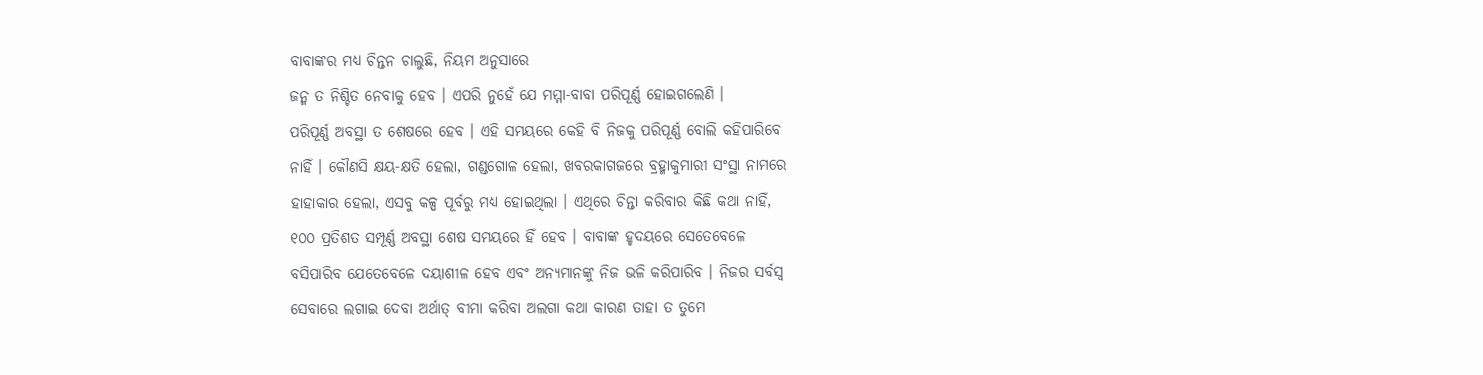ବାବାଙ୍କର ମଧ୍ୟ ଚିନ୍ତନ ଚାଲୁଛି, ନିୟମ ଅନୁସାରେ
ଜନ୍ମ ତ ନିଶ୍ଚିତ ନେବାକୁ ହେବ । ଏପରି ନୁହେଁ ଯେ ମମ୍ମା-ବାବା ପରିପୂର୍ଣ୍ଣ ହୋଇଗଲେଣି ।
ପରିପୂର୍ଣ୍ଣ ଅବସ୍ଥା ତ ଶେଷରେ ହେବ । ଏହି ସମୟରେ କେହି ବି ନିଜକୁ ପରିପୂର୍ଣ୍ଣ ବୋଲି କହିପାରିବେ
ନାହିଁ । କୌଣସି କ୍ଷୟ-କ୍ଷତି ହେଲା, ଗଣ୍ଡଗୋଳ ହେଲା, ଖବରକାଗଜରେ ବ୍ରହ୍ମାକୁମାରୀ ସଂସ୍ଥା ନାମରେ
ହାହାକାର ହେଲା, ଏସବୁ କଳ୍ପ ପୂର୍ବରୁ ମଧ୍ୟ ହୋଇଥିଲା । ଏଥିରେ ଚିନ୍ତା କରିବାର କିଛି କଥା ନାହିଁ,
୧୦୦ ପ୍ରତିଶତ ସମ୍ପୂର୍ଣ୍ଣ ଅବସ୍ଥା ଶେଷ ସମୟରେ ହିଁ ହେବ । ବାବାଙ୍କ ହୃଦୟରେ ସେତେବେଳେ
ବସିପାରିବ ଯେତେବେଳେ ଦୟାଶୀଳ ହେବ ଏବଂ ଅନ୍ୟମାନଙ୍କୁ ନିଜ ଭଳି କରିପାରିବ । ନିଜର ସର୍ବସ୍ୱ
ସେବାରେ ଲଗାଇ ଦେବା ଅର୍ଥାତ୍ ବୀମା କରିବା ଅଲଗା କଥା କାରଣ ତାହା ତ ତୁମେ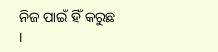ନିଜ ପାଇଁ ହିଁ କରୁଛ
।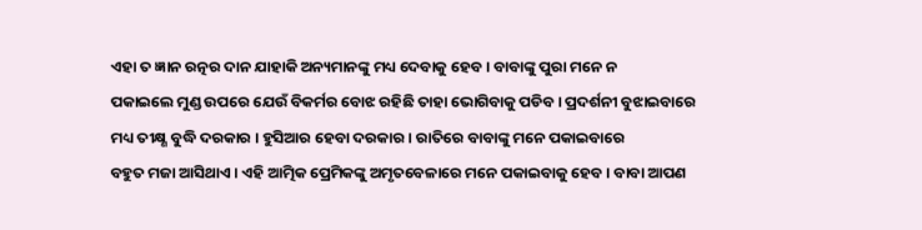ଏହା ତ ଜ୍ଞାନ ରତ୍ନର ଦାନ ଯାହାକି ଅନ୍ୟମାନଙ୍କୁ ମଧ୍ୟ ଦେବାକୁ ହେବ । ବାବାଙ୍କୁ ପୁରା ମନେ ନ
ପକାଇଲେ ମୁଣ୍ଡ ଉପରେ ଯେଉଁ ବିକର୍ମର ବୋଝ ରହିଛି ତାହା ଭୋଗିବାକୁ ପଡିବ । ପ୍ରଦର୍ଶନୀ ବୁଝାଇବାରେ
ମଧ୍ୟ ତୀକ୍ଷ୍ଣ ବୁଦ୍ଧି ଦରକାର । ହୁସିଆର ହେବା ଦରକାର । ରାତିରେ ବାବାଙ୍କୁ ମନେ ପକାଇବାରେ
ବହୁତ ମଜା ଆସିଥାଏ । ଏହି ଆତ୍ମିକ ପ୍ରେମିକଙ୍କୁ ଅମୃତବେଳାରେ ମନେ ପକାଇବାକୁ ହେବ । ବାବା ଆପଣ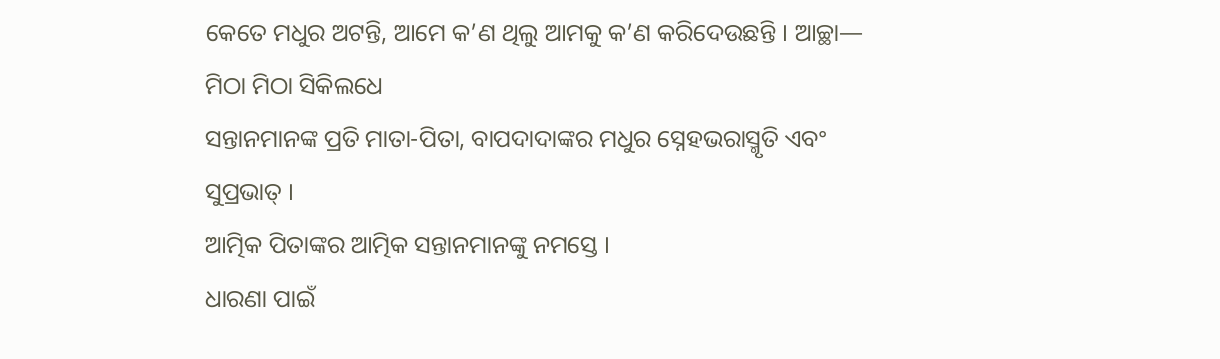କେତେ ମଧୁର ଅଟନ୍ତି, ଆମେ କ’ଣ ଥିଲୁ ଆମକୁ କ’ଣ କରିଦେଉଛନ୍ତି । ଆଚ୍ଛା—
ମିଠା ମିଠା ସିକିଲଧେ
ସନ୍ତାନମାନଙ୍କ ପ୍ରତି ମାତା-ପିତା, ବାପଦାଦାଙ୍କର ମଧୁର ସ୍ନେହଭରାସ୍ମୃତି ଏବଂ ସୁପ୍ରଭାତ୍ ।
ଆତ୍ମିକ ପିତାଙ୍କର ଆତ୍ମିକ ସନ୍ତାନମାନଙ୍କୁ ନମସ୍ତେ ।
ଧାରଣା ପାଇଁ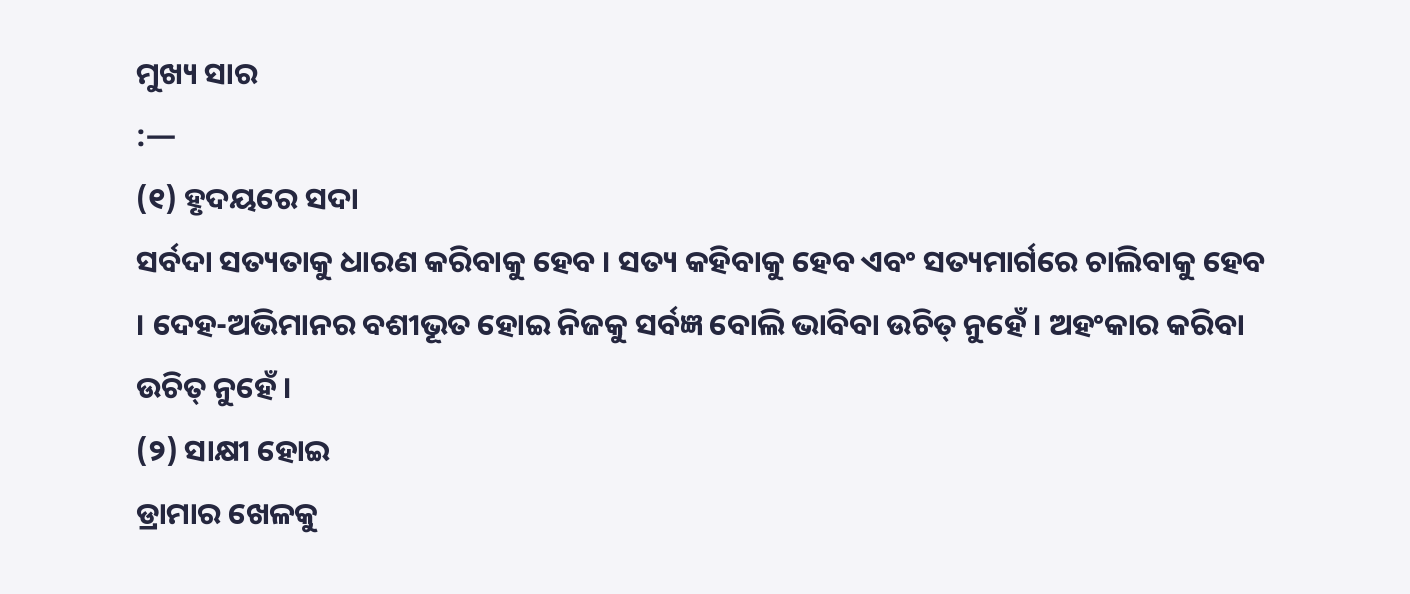ମୁଖ୍ୟ ସାର
:—
(୧) ହୃଦୟରେ ସଦା
ସର୍ବଦା ସତ୍ୟତାକୁ ଧାରଣ କରିବାକୁ ହେବ । ସତ୍ୟ କହିବାକୁ ହେବ ଏବଂ ସତ୍ୟମାର୍ଗରେ ଚାଲିବାକୁ ହେବ
। ଦେହ-ଅଭିମାନର ବଶୀଭୂତ ହୋଇ ନିଜକୁ ସର୍ବଜ୍ଞ ବୋଲି ଭାବିବା ଉଚିତ୍ ନୁହେଁ । ଅହଂକାର କରିବା
ଉଚିତ୍ ନୁହେଁ ।
(୨) ସାକ୍ଷୀ ହୋଇ
ଡ୍ରାମାର ଖେଳକୁ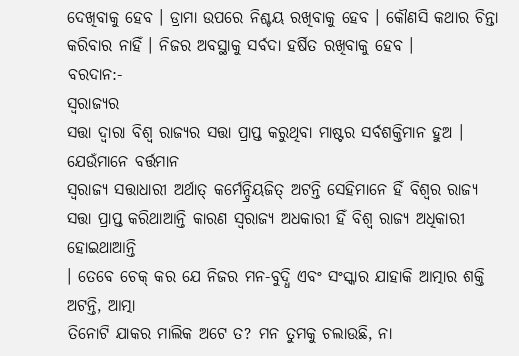ଦେଖିବାକୁ ହେବ । ଡ୍ରାମା ଉପରେ ନିଶ୍ଚୟ ରଖିବାକୁ ହେବ । କୌଣସି କଥାର ଚିନ୍ତା
କରିବାର ନାହିଁ । ନିଜର ଅବସ୍ଥାକୁ ସର୍ବଦା ହର୍ଷିତ ରଖିବାକୁ ହେବ ।
ବରଦାନ:-
ସ୍ୱରାଜ୍ୟର
ସତ୍ତା ଦ୍ୱାରା ବିଶ୍ୱ ରାଜ୍ୟର ସତ୍ତା ପ୍ରାପ୍ତ କରୁଥିବା ମାଷ୍ଟର ସର୍ବଶକ୍ତିମାନ ହୁଅ ।
ଯେଉଁମାନେ ବର୍ତ୍ତମାନ
ସ୍ୱରାଜ୍ୟ ସତ୍ତାଧାରୀ ଅର୍ଥାତ୍ କର୍ମେନ୍ଦ୍ରିୟଜିତ୍ ଅଟନ୍ତି ସେହିମାନେ ହିଁ ବିଶ୍ୱର ରାଜ୍ୟ
ସତ୍ତା ପ୍ରାପ୍ତ କରିଥାଆନ୍ତି କାରଣ ସ୍ୱରାଜ୍ୟ ଅଧକାରୀ ହିଁ ବିଶ୍ୱ ରାଜ୍ୟ ଅଧିକାରୀ ହୋଇଥାଆନ୍ତି
। ତେବେ ଚେକ୍ କର ଯେ ନିଜର ମନ-ବୁଦ୍ଧି ଏବଂ ସଂସ୍କାର ଯାହାକି ଆତ୍ମାର ଶକ୍ତି ଅଟନ୍ତି, ଆତ୍ମା
ତିନୋଟି ଯାକର ମାଲିକ ଅଟେ ତ? ମନ ତୁମକୁ ଚଲାଉଛି, ନା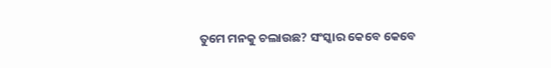ତୁମେ ମନକୁ ଚଲାଉଛ? ସଂସ୍କାର କେବେ କେବେ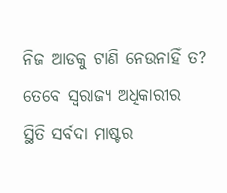ନିଜ ଆଡକୁ ଟାଣି ନେଉନାହିଁ ତ? ତେବେ ସ୍ୱରାଜ୍ୟ ଅଧିକାରୀର ସ୍ଥିତି ସର୍ବଦା ମାଷ୍ଟର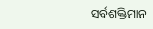ସର୍ବଶକ୍ତିମାନ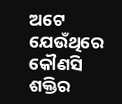ଅଟେ ଯେଉଁଥିରେ କୌଣସି ଶକ୍ତିର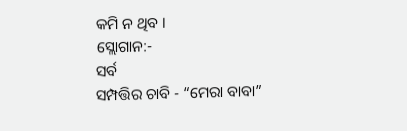କମି ନ ଥିବ ।
ସ୍ଲୋଗାନ:-
ସର୍ବ
ସମ୍ପତ୍ତିର ଚାବି - “ମେରା ବାବା”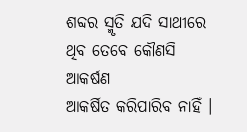ଶବ୍ଦର ସ୍ମୃତି ଯଦି ସାଥୀରେ ଥିବ ତେବେ କୌଣସି ଆକର୍ଷଣ
ଆକର୍ଷିତ କରିପାରିବ ନାହିଁ ।